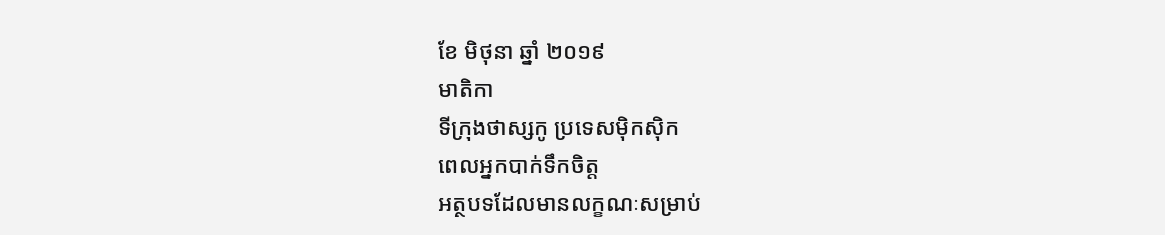ខែ មិថុនា ឆ្នាំ ២០១៩
មាតិកា
ទីក្រុងថាស្សកូ ប្រទេសម៉ិកស៊ិក
ពេលអ្នកបាក់ទឹកចិត្ត
អត្ថបទដែលមានលក្ខណៈសម្រាប់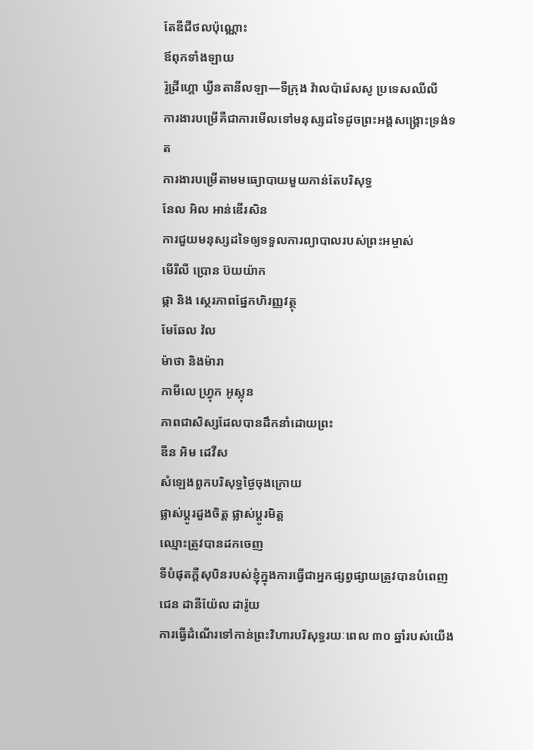តែឌីជីថលប៉ុណ្ណោះ
ឪពុកទាំងឡាយ
រ៉ូដ្រីហ្គោ ឃ្វីនតានីលឡា—ទីក្រុង វ៉ាលប៉ារ៉េសសូ ប្រទេសឈីលី
ការងារបម្រើគឺជាការមើលទៅមនុស្សដទៃដូចព្រះអង្គសង្គ្រោះទ្រង់ទត
ការងារបម្រើតាមមធ្យោបាយមួយកាន់តែបរិសុទ្ធ
នែល អិល អាន់ឌើរសិន
ការជួយមនុស្សដទៃឲ្យទទួលការព្យាបាលរបស់ព្រះអម្ចាស់
មើរីលី ប្រោន ប៊យយ៉ាក
ផ្កា និង ស្ថេរភាពផ្នែកហិរញ្ញវត្ថុ
មែឆែល វ៉ល
ម៉ាថា និងម៉ារា
កាមីលេ ហ្វ្រុក អូស្លុន
ភាពជាសិស្សដែលបានដឹកនាំដោយព្រះ
ឌីន អិម ដេវីស
សំឡេងពួកបរិសុទ្ធថ្ងៃចុងក្រោយ
ផ្លាស់ប្ដូរដួងចិត្ត ផ្លាស់ប្ដូរមិត្ត
ឈ្មោះត្រូវបានដកចេញ
ទីបំផុតក្តីសុបិនរបស់ខ្ញុំក្នុងការធ្វើជាអ្នកផ្សព្វផ្សាយត្រូវបានបំពេញ
ជេន ដានីយ៉ែល ដារ៉ូយ
ការធ្វើដំណើរទៅកាន់ព្រះវិហារបរិសុទ្ធរយៈពេល ៣០ ឆ្នាំរបស់យើង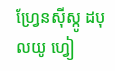ហ្វ្រែនស៊ីស្កូ ដបុលយូ ហ្វៀ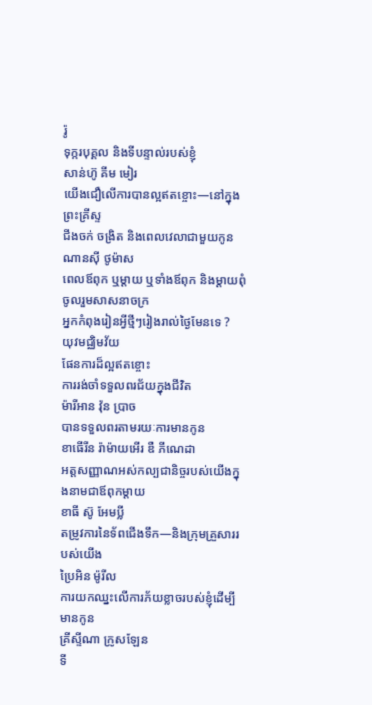រ៉ូ
ទុក្ករបុគ្គល និងទីបន្ទាល់របស់ខ្ញុំ
សាន់ហ៊ូ គីម មៀរ
យើងជឿលើការបានល្អឥតខ្ចោះ—នៅក្នុងព្រះគ្រីស្ទ
ជីងចក់ ចង្រិត និងពេលវេលាជាមួយកូន
ណានស៊ី ថូម៉ាស
ពេលឪពុក ឬម្តាយ ឬទាំងឪពុក និងម្តាយពុំចូលរួមសាសនាចក្រ
អ្នកកំពុងរៀនអ្វីថ្មីៗរៀងរាល់ថ្ងៃមែនទេ ?
យុវមជ្ឈិមវ័យ
ផែនការដ៏ល្អឥតខ្ចោះ
ការរង់ចាំទទួលពរជ័យក្នុងជីវិត
ម៉ារីអាន វ៉ុន ប្រាច
បានទទួលពរតាមរយៈការមានកូន
ខាធើរីន រ៉ាម៉ាយអើរ ឌឺ ភីណេដា
អត្តសញ្ញាណអស់កល្បជានិច្ចរបស់យើងក្នុងនាមជាឪពុកម្តាយ
ខាធី ស៊ូ អែមប្លី
តម្រូវការនៃទ័ពជើងទឹក—និងក្រុមគ្រួសាររបស់យើង
ប្រៃអិន ម៉ូរីល
ការយកឈ្នះលើការភ័យខ្លាចរបស់ខ្ញុំដើម្បីមានកូន
គ្រីស្ទីណា ក្រូសឡែន
ទី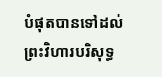បំផុតបានទៅដល់ព្រះវិហារបរិសុទ្ធ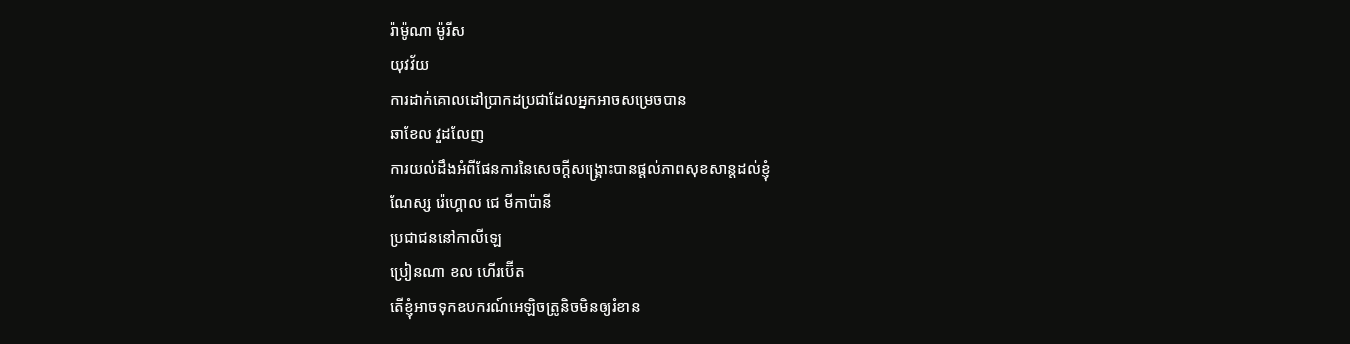រ៉ាម៉ូណា ម៉ូរីស
យុវវ័យ
ការដាក់គោលដៅប្រាកដប្រជាដែលអ្នកអាចសម្រេចបាន
ឆាខែល វួដលែញ
ការយល់ដឹងអំពីផែនការនៃសេចក្ដីសង្គ្រោះបានផ្តល់ភាពសុខសាន្តដល់ខ្ញុំ
ណែស្ស រ៉េហ្គោល ជេ មីកាប៉ានី
ប្រជាជននៅកាលីឡេ
ប្រៀនណា ខល ហើរប៊ើត
តើខ្ញុំអាចទុកឧបករណ៍អេឡិចត្រូនិចមិនឲ្យរំខាន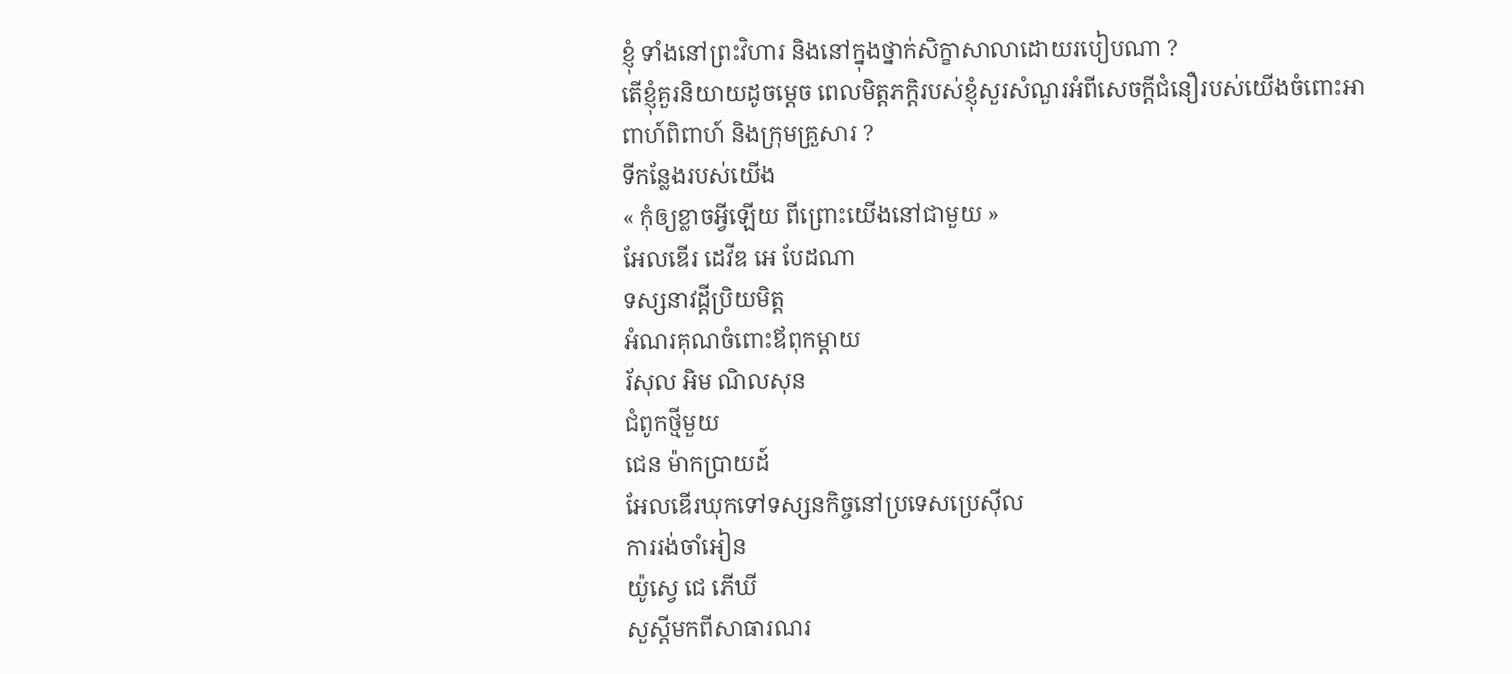ខ្ញុំ ទាំងនៅព្រះវិហារ និងនៅក្នុងថ្នាក់សិក្ខាសាលាដោយរបៀបណា ?
តើខ្ញុំគួរនិយាយដូចម្តេច ពេលមិត្តភក្តិរបស់ខ្ញុំសួរសំណួរអំពីសេចក្តីជំនឿរបស់យើងចំពោះអាពាហ៍ពិពាហ៍ និងក្រុមគ្រួសារ ?
ទីកន្លែងរបស់យើង
« កុំឲ្យខ្លាចអ្វីឡើយ ពីព្រោះយើងនៅជាមួយ »
អែលឌើរ ដេវីឌ អេ បែដណា
ទស្សនាវដ្តីប្រិយមិត្ត
អំណរគុណចំពោះឪពុកម្ដាយ
រ័សុល អិម ណិលសុន
ជំពូកថ្មីមួយ
ជេន ម៉ាកប្រាយដ៍
អែលឌើរឃុកទៅទស្សនកិច្ចនៅប្រទេសប្រេស៊ីល
ការរង់ចាំអៀន
យ៉ូស្វេ ជេ ភើឃី
សួស្តីមកពីសាធារណរ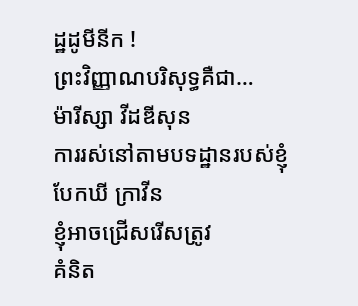ដ្ឋដូមីនីក !
ព្រះវិញ្ញាណបរិសុទ្ធគឺជា…
ម៉ារីស្សា វីដឌីសុន
ការរស់នៅតាមបទដ្ឋានរបស់ខ្ញុំ
បែកឃី ក្រាវីន
ខ្ញុំអាចជ្រើសរើសត្រូវ
គំនិត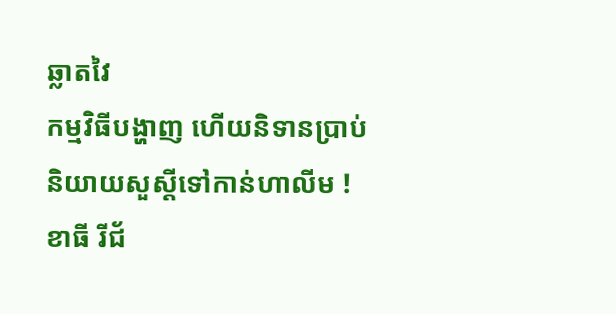ឆ្លាតវៃ
កម្មវិធីបង្ហាញ ហើយនិទានប្រាប់
និយាយសួស្តីទៅកាន់ហាលីម !
ខាធី រីជ័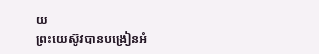យ
ព្រះយេស៊ូវបានបង្រៀនអំ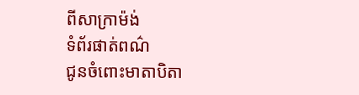ពីសាក្រាម៉ង់
ទំព័រផាត់ពណ៌
ជូនចំពោះមាតាបិតា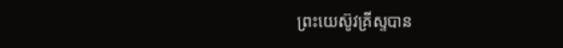ព្រះយេស៊ូវគ្រីស្ទបាន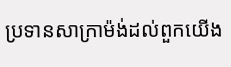ប្រទានសាក្រាម៉ង់ដល់ពួកយើង